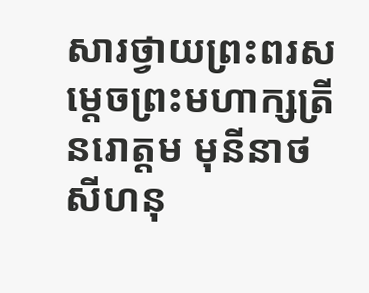សារថ្វាយព្រះពរសម្តេចព្រះមហាក្សត្រី នរោត្តម មុនីនាថ សីហនុ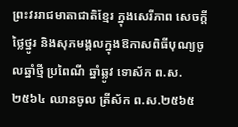ព្រះវររាជមាតាជាតិខ្មែរ ក្នុងសេរីភាព សេចក្តីថ្លៃថ្នូរ និងសុភមង្គលក្នុងឱកាសពិធីបុណ្យចូលឆ្នាំថ្មី ប្រពៃណី ឆ្នាំឆ្លូវ ទោស័ក ព.ស.២៥៦៤ ឈានចូល ត្រីស័ក ព.ស.២៥៦៥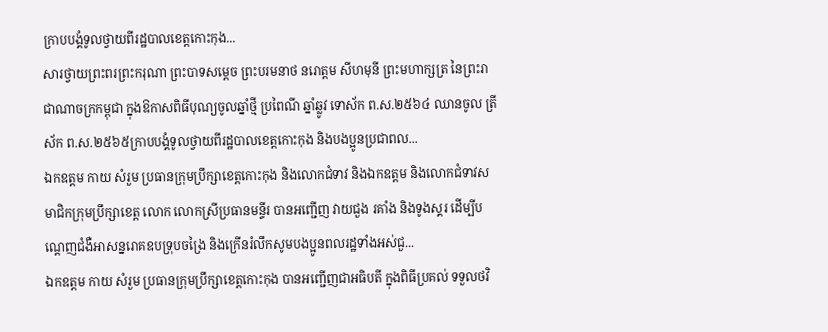ក្រាបបង្គំទូលថ្វាយពីរដ្ឋបាលខេត្តកោះកុង...
សារថ្វាយព្រះពរព្រះករុណា ព្រះបាទសម្ដេច ព្រះបរមនាថ នរោត្តម សីហមុនី ព្រះមហាក្សត្រ នៃព្រះរាជាណាចក្រកម្ពុជា ក្នុងឱកាសពិធីបុណ្យចូលឆ្នាំថ្មី ប្រពៃណី ឆ្នាំឆ្លូវ ទោស័ក ព.ស.២៥៦៤ ឈានចូល ត្រីស័ក ព.ស.២៥៦៥ក្រាបបង្គំទូលថ្វាយពីរដ្ឋបាលខេត្តកោះកុង និងបងប្អូនប្រជាពល...
ឯកឧត្តម កាយ សំរួម ប្រធានក្រុមប្រឹក្សាខេត្តកោះកុង និងលោកជំទាវ និងឯកឧត្តម និងលោកជំទាវសមាជិកក្រុមប្រឹក្សាខេត្ត លោក លោកស្រីប្រធានមន្ទីរ បានអញ្ជើញ វាយជួង រគាំង និងទូងស្គរ ដើម្បីបណ្តេញជំងឺអាសន្នរោគឧបទ្រុបចង្រៃ និងក្រើនរំលឹកសូមបងប្អូនពលរដ្ឋទាំងអស់ជួ...
ឯកឧត្តម កាយ សំរួម ប្រធានក្រុមប្រឹក្សាខេត្តកោះកុង បានអញ្ជើញជាអធិបតី ក្នុងពិធីប្រគល់ ទទួលថវិ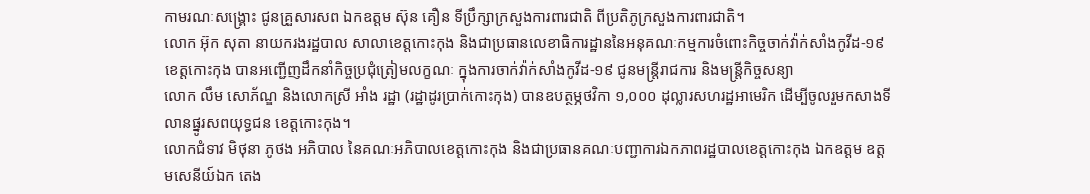កាមរណៈសង្គ្រោះ ជូនគ្រួសារសព ឯកឧត្តម ស៊ុន គឿន ទីប្រឹក្សាក្រសួងការពារជាតិ ពីប្រតិភូក្រសួងការពារជាតិ។
លោក អ៊ុក សុតា នាយករងរដ្ឋបាល សាលាខេត្តកោះកុង និងជាប្រធានលេខាធិការដ្ឋាននៃអនុគណៈកម្មការចំពោះកិច្ចចាក់វ៉ាក់សាំងកូវីដ-១៩ ខេត្តកោះកុង បានអញ្ជើញដឹកនាំកិច្ចប្រជុំត្រៀមលក្ខណៈ ក្នុងការចាក់វ៉ាក់សាំងកូវីដ-១៩ ជូនមន្ត្រីរាជការ និងមន្ត្រីកិច្ចសន្យា
លោក លឹម សោភ័ណ្ឌ និងលោកស្រី អាំង រដ្ឋា (រដ្ឋាដូរប្រាក់កោះកុង) បានឧបត្ថម្ភថវិកា ១,០០០ ដុល្លារសហរដ្ឋអាមេរិក ដើម្បីចូលរួមកសាងទីលានផ្នូរសពយុទ្ធជន ខេត្តកោះកុង។
លោកជំទាវ មិថុនា ភូថង អភិបាល នៃគណៈអភិបាលខេត្តកោះកុង និងជាប្រធានគណៈបញ្ជាការឯកភាពរដ្ឋបាលខេត្តកោះកុង ឯកឧត្តម ឧត្តមសេនីយ៍ឯក តេង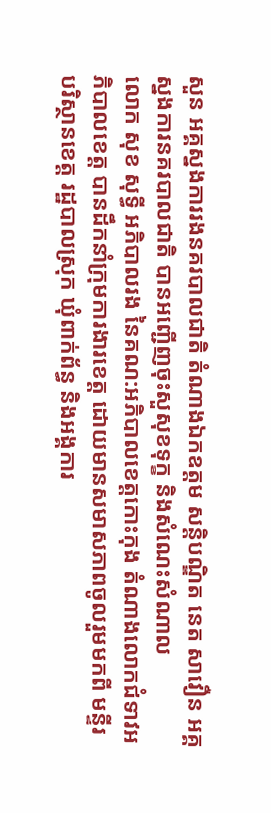សួន អគ្គស្នងការរងនគរបាលជាតិ តំណាងឯកឧត្តម សន្តិបណ្ឌិត នេត សាវឿន អគ្គស្នងការនគរបាលជាតិ បានអញ្ជើញចុះសួសុខទុក្ខ និងសំណេះសំណាល
លោក សុខ សុទ្ធី អភិបាលរង នៃគណ:អភិបាលខេត្តកោះកុង តំណាងលោកជំទាវអភិបាលខេត្ត បានដឹកនាំក្រុមការងារខេត្ត ដោយមានសមាសភាពចូលរួមមកពី មន្ទីរបរិស្ថានខេត្ត រដ្ឋបាលស្រុក ឃុំពាក់ព័ន្ធ និងអង្គការ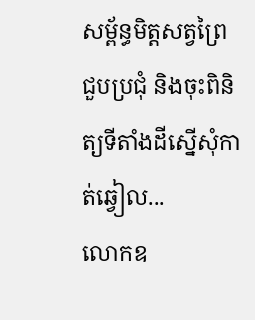សម្ព័ន្ធមិត្តសត្វព្រៃ ជួបប្រជុំ និងចុះពិនិត្យទីតាំងដីស្នើសុំកាត់ឆ្វៀល...
លោកឧ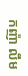កញ៉ា លឹម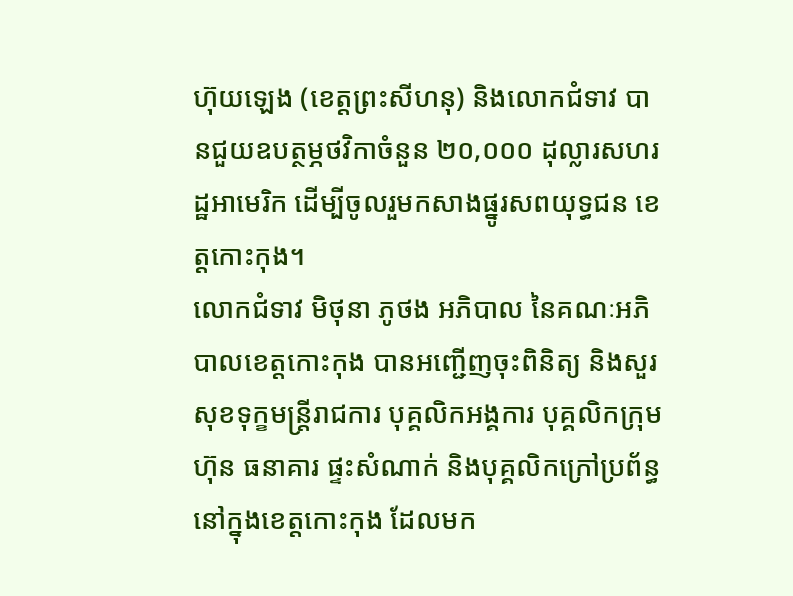ហ៊ុយឡេង (ខេត្តព្រះសីហនុ) និងលោកជំទាវ បានជួយឧបត្ថម្ភថវិកាចំនួន ២០,០០០ ដុល្លារសហរដ្ឋអាមេរិក ដើម្បីចូលរួមកសាងផ្នូរសពយុទ្ធជន ខេត្តកោះកុង។
លោកជំទាវ មិថុនា ភូថង អភិបាល នៃគណៈអភិបាលខេត្តកោះកុង បានអញ្ជើញចុះពិនិត្យ និងសួរសុខទុក្ខមន្ត្រីរាជការ បុគ្គលិកអង្គការ បុគ្គលិកក្រុមហ៊ុន ធនាគារ ផ្ទះសំណាក់ និងបុគ្គលិកក្រៅប្រព័ន្ធ នៅក្នុងខេត្តកោះកុង ដែលមក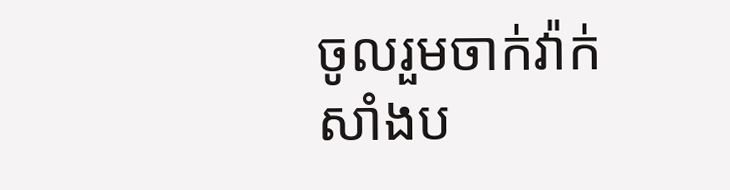ចូលរួមចាក់វ៉ាក់សាំងប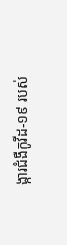ង្ការជំងឺកូវីដ-១៩ របស់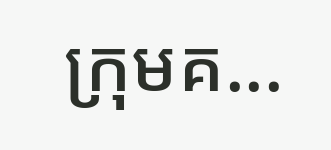ក្រុមគ...